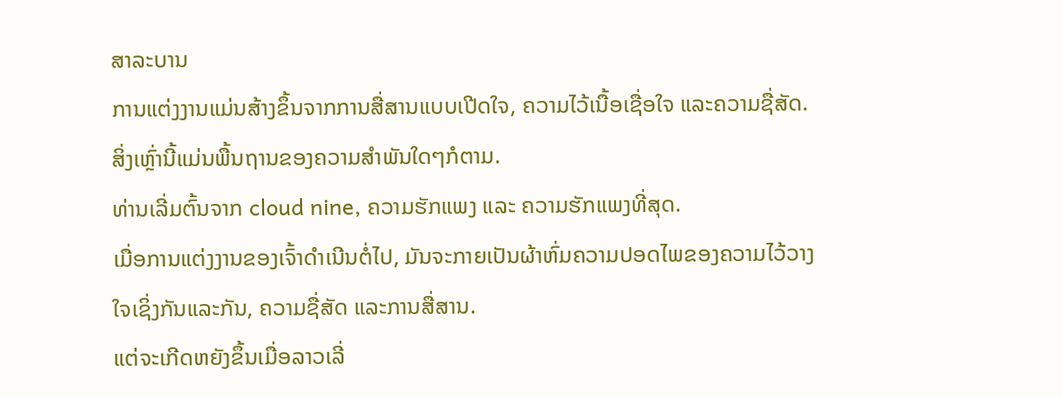ສາລະບານ
ການແຕ່ງງານແມ່ນສ້າງຂຶ້ນຈາກການສື່ສານແບບເປີດໃຈ, ຄວາມໄວ້ເນື້ອເຊື່ອໃຈ ແລະຄວາມຊື່ສັດ.
ສິ່ງເຫຼົ່ານີ້ແມ່ນພື້ນຖານຂອງຄວາມສຳພັນໃດໆກໍຕາມ.
ທ່ານເລີ່ມຕົ້ນຈາກ cloud nine, ຄວາມຮັກແພງ ແລະ ຄວາມຮັກແພງທີ່ສຸດ.
ເມື່ອການແຕ່ງງານຂອງເຈົ້າດຳເນີນຕໍ່ໄປ, ມັນຈະກາຍເປັນຜ້າຫົ່ມຄວາມປອດໄພຂອງຄວາມໄວ້ວາງໃຈເຊິ່ງກັນແລະກັນ, ຄວາມຊື່ສັດ ແລະການສື່ສານ.
ແຕ່ຈະເກີດຫຍັງຂຶ້ນເມື່ອລາວເລີ່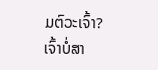ມຕົວະເຈົ້າ?
ເຈົ້າບໍ່ສາ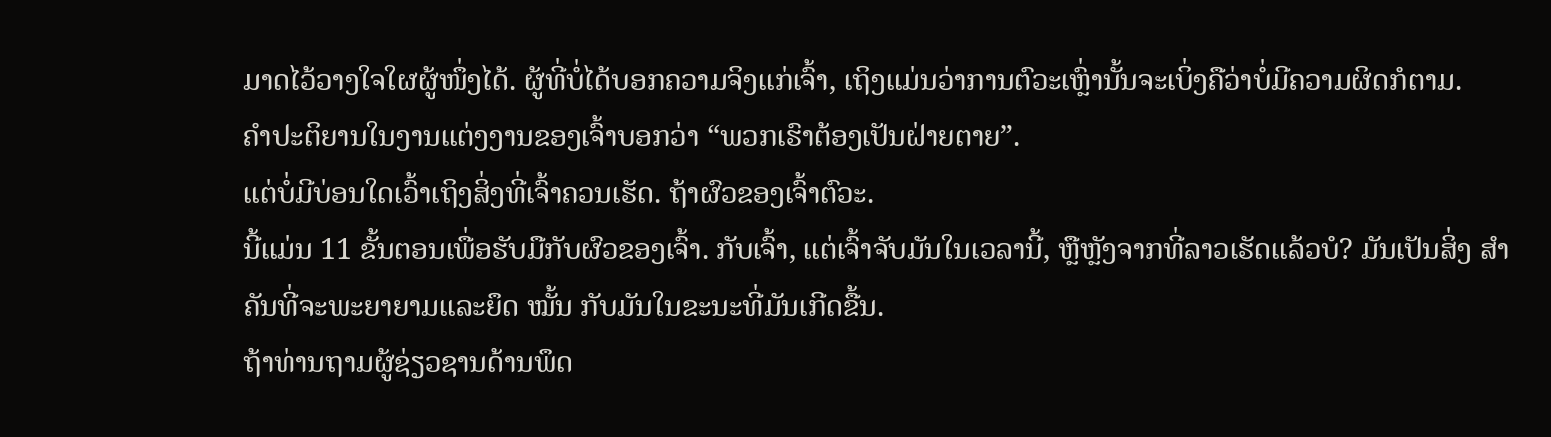ມາດໄວ້ວາງໃຈໃຜຜູ້ໜຶ່ງໄດ້. ຜູ້ທີ່ບໍ່ໄດ້ບອກຄວາມຈິງແກ່ເຈົ້າ, ເຖິງແມ່ນວ່າການຕົວະເຫຼົ່ານັ້ນຈະເບິ່ງຄືວ່າບໍ່ມີຄວາມຜິດກໍຕາມ.
ຄຳປະຕິຍານໃນງານແຕ່ງງານຂອງເຈົ້າບອກວ່າ “ພວກເຮົາຕ້ອງເປັນຝ່າຍຕາຍ”.
ແຕ່ບໍ່ມີບ່ອນໃດເວົ້າເຖິງສິ່ງທີ່ເຈົ້າຄວນເຮັດ. ຖ້າຜົວຂອງເຈົ້າຕົວະ.
ນີ້ແມ່ນ 11 ຂັ້ນຕອນເພື່ອຮັບມືກັບຜົວຂອງເຈົ້າ. ກັບເຈົ້າ, ແຕ່ເຈົ້າຈັບມັນໃນເວລານີ້, ຫຼືຫຼັງຈາກທີ່ລາວເຮັດແລ້ວບໍ? ມັນເປັນສິ່ງ ສຳ ຄັນທີ່ຈະພະຍາຍາມແລະຍຶດ ໝັ້ນ ກັບມັນໃນຂະນະທີ່ມັນເກີດຂື້ນ.
ຖ້າທ່ານຖາມຜູ້ຊ່ຽວຊານດ້ານພຶດ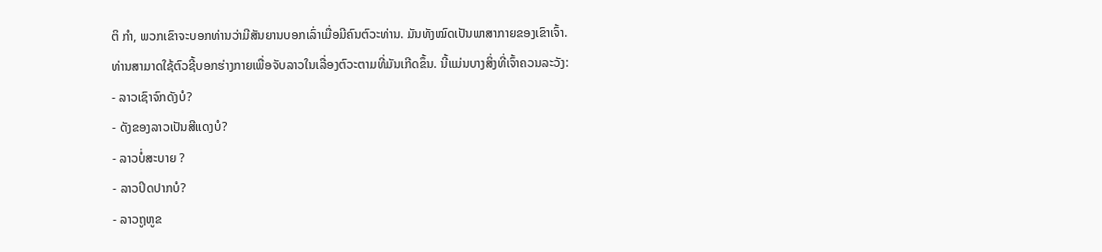ຕິ ກຳ, ພວກເຂົາຈະບອກທ່ານວ່າມີສັນຍານບອກເລົ່າເມື່ອມີຄົນຕົວະທ່ານ. ມັນທັງໝົດເປັນພາສາກາຍຂອງເຂົາເຈົ້າ.
ທ່ານສາມາດໃຊ້ຕົວຊີ້ບອກຮ່າງກາຍເພື່ອຈັບລາວໃນເລື່ອງຕົວະຕາມທີ່ມັນເກີດຂຶ້ນ. ນີ້ແມ່ນບາງສິ່ງທີ່ເຈົ້າຄວນລະວັງ:
- ລາວເຊົາຈົກດັງບໍ?
- ດັງຂອງລາວເປັນສີແດງບໍ?
- ລາວບໍ່ສະບາຍ ?
- ລາວປິດປາກບໍ?
- ລາວຖູຫູຂ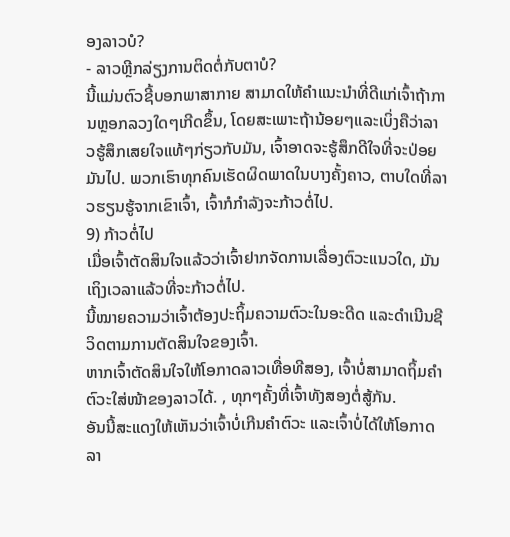ອງລາວບໍ?
- ລາວຫຼີກລ່ຽງການຕິດຕໍ່ກັບຕາບໍ?
ນີ້ແມ່ນຕົວຊີ້ບອກພາສາກາຍ ສາມາດໃຫ້ຄໍາແນະນໍາທີ່ດີແກ່ເຈົ້າຖ້າການຫຼອກລວງໃດໆເກີດຂຶ້ນ, ໂດຍສະເພາະຖ້ານ້ອຍໆແລະເບິ່ງຄືວ່າລາວຮູ້ສຶກເສຍໃຈແທ້ໆກ່ຽວກັບມັນ, ເຈົ້າອາດຈະຮູ້ສຶກດີໃຈທີ່ຈະປ່ອຍມັນໄປ. ພວກເຮົາທຸກຄົນເຮັດຜິດພາດໃນບາງຄັ້ງຄາວ, ຕາບໃດທີ່ລາວຮຽນຮູ້ຈາກເຂົາເຈົ້າ, ເຈົ້າກໍກຳລັງຈະກ້າວຕໍ່ໄປ.
9) ກ້າວຕໍ່ໄປ
ເມື່ອເຈົ້າຕັດສິນໃຈແລ້ວວ່າເຈົ້າຢາກຈັດການເລື່ອງຕົວະແນວໃດ, ມັນເຖິງເວລາແລ້ວທີ່ຈະກ້າວຕໍ່ໄປ.
ນີ້ໝາຍຄວາມວ່າເຈົ້າຕ້ອງປະຖິ້ມຄວາມຕົວະໃນອະດີດ ແລະດຳເນີນຊີວິດຕາມການຕັດສິນໃຈຂອງເຈົ້າ.
ຫາກເຈົ້າຕັດສິນໃຈໃຫ້ໂອກາດລາວເທື່ອທີສອງ, ເຈົ້າບໍ່ສາມາດຖິ້ມຄຳຕົວະໃສ່ໜ້າຂອງລາວໄດ້. , ທຸກໆຄັ້ງທີ່ເຈົ້າທັງສອງຕໍ່ສູ້ກັນ.
ອັນນີ້ສະແດງໃຫ້ເຫັນວ່າເຈົ້າບໍ່ເກີນຄຳຕົວະ ແລະເຈົ້າບໍ່ໄດ້ໃຫ້ໂອກາດລາ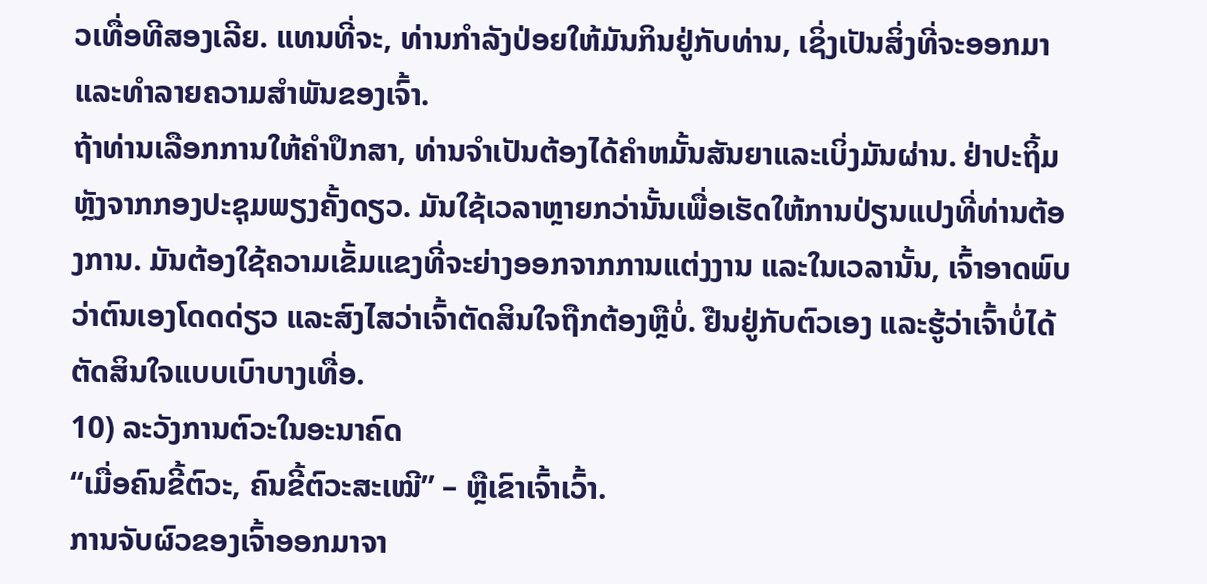ວເທື່ອທີສອງເລີຍ. ແທນທີ່ຈະ, ທ່ານກໍາລັງປ່ອຍໃຫ້ມັນກິນຢູ່ກັບທ່ານ, ເຊິ່ງເປັນສິ່ງທີ່ຈະອອກມາແລະທໍາລາຍຄວາມສໍາພັນຂອງເຈົ້າ.
ຖ້າທ່ານເລືອກການໃຫ້ຄໍາປຶກສາ, ທ່ານຈໍາເປັນຕ້ອງໄດ້ຄໍາຫມັ້ນສັນຍາແລະເບິ່ງມັນຜ່ານ. ຢ່າປະຖິ້ມຫຼັງຈາກກອງປະຊຸມພຽງຄັ້ງດຽວ. ມັນໃຊ້ເວລາຫຼາຍກວ່ານັ້ນເພື່ອເຮັດໃຫ້ການປ່ຽນແປງທີ່ທ່ານຕ້ອງການ. ມັນຕ້ອງໃຊ້ຄວາມເຂັ້ມແຂງທີ່ຈະຍ່າງອອກຈາກການແຕ່ງງານ ແລະໃນເວລານັ້ນ, ເຈົ້າອາດພົບວ່າຕົນເອງໂດດດ່ຽວ ແລະສົງໄສວ່າເຈົ້າຕັດສິນໃຈຖືກຕ້ອງຫຼືບໍ່. ຢືນຢູ່ກັບຕົວເອງ ແລະຮູ້ວ່າເຈົ້າບໍ່ໄດ້ຕັດສິນໃຈແບບເບົາບາງເທື່ອ.
10) ລະວັງການຕົວະໃນອະນາຄົດ
“ເມື່ອຄົນຂີ້ຕົວະ, ຄົນຂີ້ຕົວະສະເໝີ” – ຫຼືເຂົາເຈົ້າເວົ້າ.
ການຈັບຜົວຂອງເຈົ້າອອກມາຈາ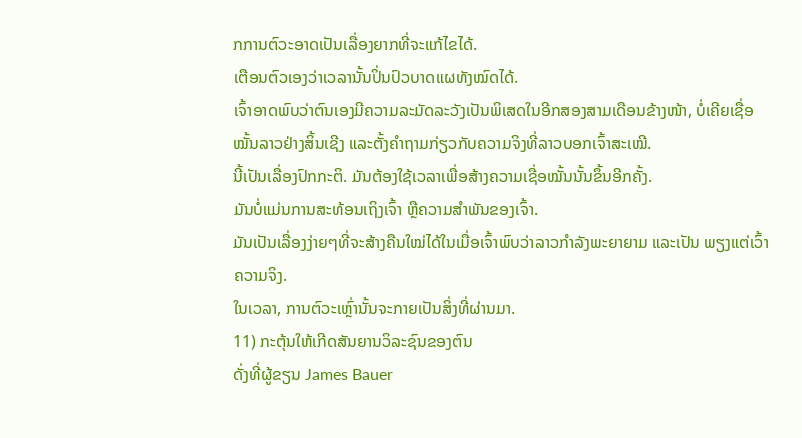ກການຕົວະອາດເປັນເລື່ອງຍາກທີ່ຈະແກ້ໄຂໄດ້.
ເຕືອນຕົວເອງວ່າເວລານັ້ນປິ່ນປົວບາດແຜທັງໝົດໄດ້.
ເຈົ້າອາດພົບວ່າຕົນເອງມີຄວາມລະມັດລະວັງເປັນພິເສດໃນອີກສອງສາມເດືອນຂ້າງໜ້າ, ບໍ່ເຄີຍເຊື່ອໝັ້ນລາວຢ່າງສິ້ນເຊີງ ແລະຕັ້ງຄຳຖາມກ່ຽວກັບຄວາມຈິງທີ່ລາວບອກເຈົ້າສະເໝີ.
ນີ້ເປັນເລື່ອງປົກກະຕິ. ມັນຕ້ອງໃຊ້ເວລາເພື່ອສ້າງຄວາມເຊື່ອໝັ້ນນັ້ນຂຶ້ນອີກຄັ້ງ.
ມັນບໍ່ແມ່ນການສະທ້ອນເຖິງເຈົ້າ ຫຼືຄວາມສຳພັນຂອງເຈົ້າ.
ມັນເປັນເລື່ອງງ່າຍໆທີ່ຈະສ້າງຄືນໃໝ່ໄດ້ໃນເມື່ອເຈົ້າພົບວ່າລາວກຳລັງພະຍາຍາມ ແລະເປັນ ພຽງແຕ່ເວົ້າຄວາມຈິງ.
ໃນເວລາ, ການຕົວະເຫຼົ່ານັ້ນຈະກາຍເປັນສິ່ງທີ່ຜ່ານມາ.
11) ກະຕຸ້ນໃຫ້ເກີດສັນຍານວິລະຊົນຂອງຕົນ
ດັ່ງທີ່ຜູ້ຂຽນ James Bauer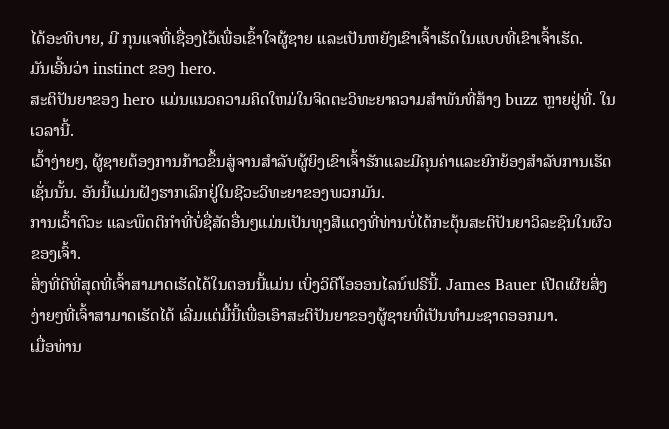ໄດ້ອະທິບາຍ, ມີ ກຸນແຈທີ່ເຊື່ອງໄວ້ເພື່ອເຂົ້າໃຈຜູ້ຊາຍ ແລະເປັນຫຍັງເຂົາເຈົ້າເຮັດໃນແບບທີ່ເຂົາເຈົ້າເຮັດ.
ມັນເອີ້ນວ່າ instinct ຂອງ hero.
ສະຕິປັນຍາຂອງ hero ແມ່ນແນວຄວາມຄິດໃຫມ່ໃນຈິດຕະວິທະຍາຄວາມສໍາພັນທີ່ສ້າງ buzz ຫຼາຍຢູ່ທີ່. ໃນເວລານີ້.
ເວົ້າງ່າຍໆ, ຜູ້ຊາຍຕ້ອງການກ້າວຂຶ້ນສູ່ຈານສຳລັບຜູ້ຍິງເຂົາເຈົ້າຮັກແລະມີຄຸນຄ່າແລະຍົກຍ້ອງສໍາລັບການເຮັດເຊັ່ນນັ້ນ. ອັນນີ້ແມ່ນຝັງຮາກເລິກຢູ່ໃນຊີວະວິທະຍາຂອງພວກມັນ.
ການເວົ້າຕົວະ ແລະພຶດຕິກຳທີ່ບໍ່ຊື່ສັດອື່ນໆແມ່ນເປັນທຸງສີແດງທີ່ທ່ານບໍ່ໄດ້ກະຕຸ້ນສະຕິປັນຍາວິລະຊົນໃນຜົວຂອງເຈົ້າ.
ສິ່ງທີ່ດີທີ່ສຸດທີ່ເຈົ້າສາມາດເຮັດໄດ້ໃນຕອນນີ້ແມ່ນ ເບິ່ງວິດີໂອອອນໄລນ໌ຟຣີນີ້. James Bauer ເປີດເຜີຍສິ່ງງ່າຍໆທີ່ເຈົ້າສາມາດເຮັດໄດ້ ເລີ່ມແຕ່ມື້ນີ້ເພື່ອເອົາສະຕິປັນຍາຂອງຜູ້ຊາຍທີ່ເປັນທໍາມະຊາດອອກມາ.
ເມື່ອທ່ານ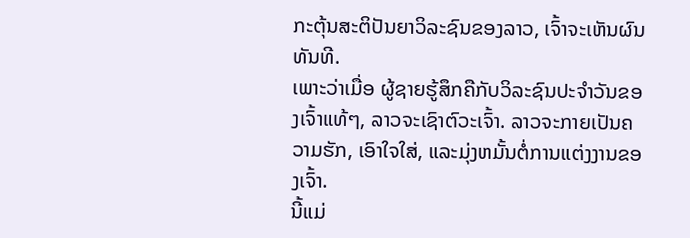ກະຕຸ້ນສະຕິປັນຍາວິລະຊົນຂອງລາວ, ເຈົ້າຈະເຫັນຜົນທັນທີ.
ເພາະວ່າເມື່ອ ຜູ້ຊາຍຮູ້ສຶກຄືກັບວິລະຊົນປະຈຳວັນຂອງເຈົ້າແທ້ໆ, ລາວຈະເຊົາຕົວະເຈົ້າ. ລາວຈະກາຍເປັນຄວາມຮັກ, ເອົາໃຈໃສ່, ແລະມຸ່ງຫມັ້ນຕໍ່ການແຕ່ງງານຂອງເຈົ້າ.
ນີ້ແມ່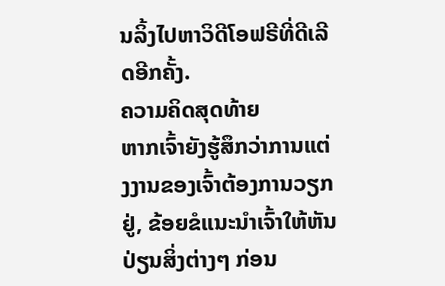ນລິ້ງໄປຫາວິດີໂອຟຣີທີ່ດີເລີດອີກຄັ້ງ.
ຄວາມຄິດສຸດທ້າຍ
ຫາກເຈົ້າຍັງຮູ້ສຶກວ່າການແຕ່ງງານຂອງເຈົ້າຕ້ອງການວຽກຢູ່, ຂ້ອຍຂໍແນະນຳເຈົ້າໃຫ້ຫັນປ່ຽນສິ່ງຕ່າງໆ ກ່ອນ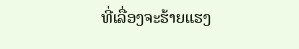ທີ່ເລື່ອງຈະຮ້າຍແຮງ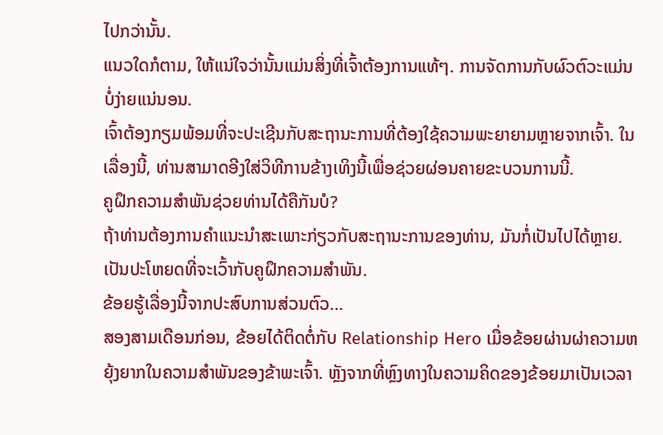ໄປກວ່ານັ້ນ.
ແນວໃດກໍຕາມ, ໃຫ້ແນ່ໃຈວ່ານັ້ນແມ່ນສິ່ງທີ່ເຈົ້າຕ້ອງການແທ້ໆ. ການຈັດການກັບຜົວຕົວະແມ່ນບໍ່ງ່າຍແນ່ນອນ.
ເຈົ້າຕ້ອງກຽມພ້ອມທີ່ຈະປະເຊີນກັບສະຖານະການທີ່ຕ້ອງໃຊ້ຄວາມພະຍາຍາມຫຼາຍຈາກເຈົ້າ. ໃນເລື່ອງນີ້, ທ່ານສາມາດອີງໃສ່ວິທີການຂ້າງເທິງນີ້ເພື່ອຊ່ວຍຜ່ອນຄາຍຂະບວນການນີ້.
ຄູຝຶກຄວາມສຳພັນຊ່ວຍທ່ານໄດ້ຄືກັນບໍ?
ຖ້າທ່ານຕ້ອງການຄໍາແນະນໍາສະເພາະກ່ຽວກັບສະຖານະການຂອງທ່ານ, ມັນກໍ່ເປັນໄປໄດ້ຫຼາຍ. ເປັນປະໂຫຍດທີ່ຈະເວົ້າກັບຄູຝຶກຄວາມສຳພັນ.
ຂ້ອຍຮູ້ເລື່ອງນີ້ຈາກປະສົບການສ່ວນຕົວ…
ສອງສາມເດືອນກ່ອນ, ຂ້ອຍໄດ້ຕິດຕໍ່ກັບ Relationship Hero ເມື່ອຂ້ອຍຜ່ານຜ່າຄວາມຫຍຸ້ງຍາກໃນຄວາມສໍາພັນຂອງຂ້າພະເຈົ້າ. ຫຼັງຈາກທີ່ຫຼົງທາງໃນຄວາມຄິດຂອງຂ້ອຍມາເປັນເວລາ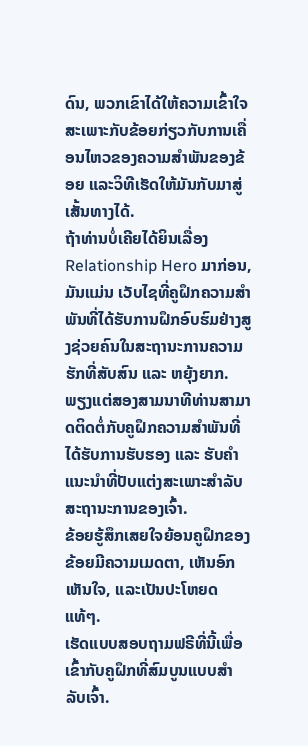ດົນ, ພວກເຂົາໄດ້ໃຫ້ຄວາມເຂົ້າໃຈສະເພາະກັບຂ້ອຍກ່ຽວກັບການເຄື່ອນໄຫວຂອງຄວາມສຳພັນຂອງຂ້ອຍ ແລະວິທີເຮັດໃຫ້ມັນກັບມາສູ່ເສັ້ນທາງໄດ້.
ຖ້າທ່ານບໍ່ເຄີຍໄດ້ຍິນເລື່ອງ Relationship Hero ມາກ່ອນ, ມັນແມ່ນ ເວັບໄຊທີ່ຄູຝຶກຄວາມສຳພັນທີ່ໄດ້ຮັບການຝຶກອົບຮົມຢ່າງສູງຊ່ວຍຄົນໃນສະຖານະການຄວາມຮັກທີ່ສັບສົນ ແລະ ຫຍຸ້ງຍາກ.
ພຽງແຕ່ສອງສາມນາທີທ່ານສາມາດຕິດຕໍ່ກັບຄູຝຶກຄວາມສຳພັນທີ່ໄດ້ຮັບການຮັບຮອງ ແລະ ຮັບຄຳແນະນຳທີ່ປັບແຕ່ງສະເພາະສຳລັບສະຖານະການຂອງເຈົ້າ.
ຂ້ອຍຮູ້ສຶກເສຍໃຈຍ້ອນຄູຝຶກຂອງຂ້ອຍມີຄວາມເມດຕາ, ເຫັນອົກເຫັນໃຈ, ແລະເປັນປະໂຫຍດແທ້ໆ.
ເຮັດແບບສອບຖາມຟຣີທີ່ນີ້ເພື່ອເຂົ້າກັບຄູຝຶກທີ່ສົມບູນແບບສຳລັບເຈົ້າ.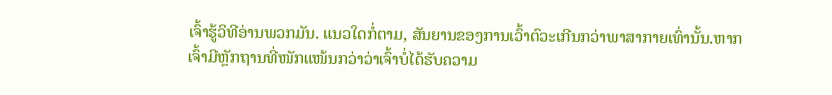ເຈົ້າຮູ້ວິທີອ່ານພວກມັນ. ແນວໃດກໍ່ຕາມ, ສັນຍານຂອງການເວົ້າຕົວະເກີນກວ່າພາສາກາຍເທົ່ານັ້ນ.ຫາກເຈົ້າມີຫຼັກຖານທີ່ໜັກແໜ້ນກວ່າວ່າເຈົ້າບໍ່ໄດ້ຮັບຄວາມ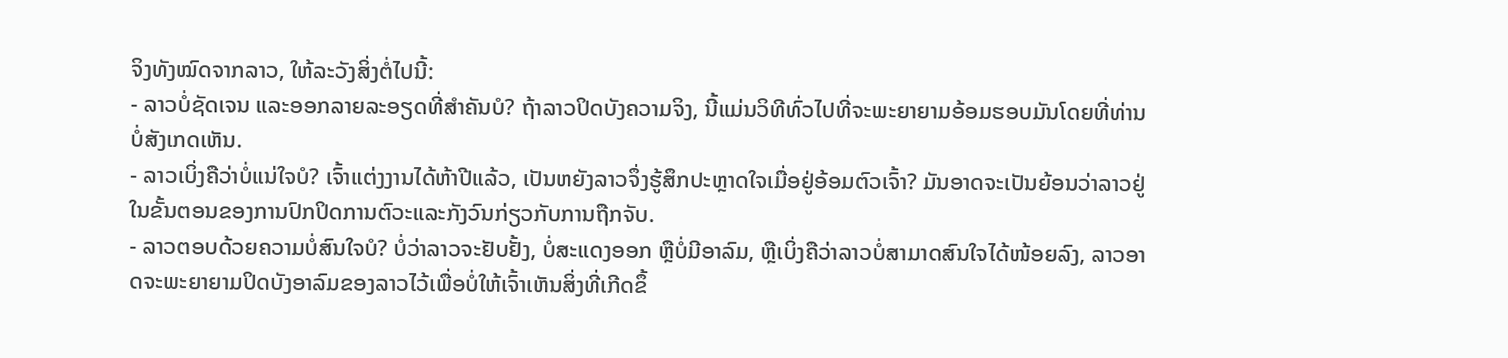ຈິງທັງໝົດຈາກລາວ, ໃຫ້ລະວັງສິ່ງຕໍ່ໄປນີ້:
- ລາວບໍ່ຊັດເຈນ ແລະອອກລາຍລະອຽດທີ່ສຳຄັນບໍ? ຖ້າລາວປິດບັງຄວາມຈິງ, ນີ້ແມ່ນວິທີທົ່ວໄປທີ່ຈະພະຍາຍາມອ້ອມຮອບມັນໂດຍທີ່ທ່ານບໍ່ສັງເກດເຫັນ.
- ລາວເບິ່ງຄືວ່າບໍ່ແນ່ໃຈບໍ? ເຈົ້າແຕ່ງງານໄດ້ຫ້າປີແລ້ວ, ເປັນຫຍັງລາວຈຶ່ງຮູ້ສຶກປະຫຼາດໃຈເມື່ອຢູ່ອ້ອມຕົວເຈົ້າ? ມັນອາດຈະເປັນຍ້ອນວ່າລາວຢູ່ໃນຂັ້ນຕອນຂອງການປົກປິດການຕົວະແລະກັງວົນກ່ຽວກັບການຖືກຈັບ.
- ລາວຕອບດ້ວຍຄວາມບໍ່ສົນໃຈບໍ? ບໍ່ວ່າລາວຈະຢັບຢັ້ງ, ບໍ່ສະແດງອອກ ຫຼືບໍ່ມີອາລົມ, ຫຼືເບິ່ງຄືວ່າລາວບໍ່ສາມາດສົນໃຈໄດ້ໜ້ອຍລົງ, ລາວອາດຈະພະຍາຍາມປິດບັງອາລົມຂອງລາວໄວ້ເພື່ອບໍ່ໃຫ້ເຈົ້າເຫັນສິ່ງທີ່ເກີດຂຶ້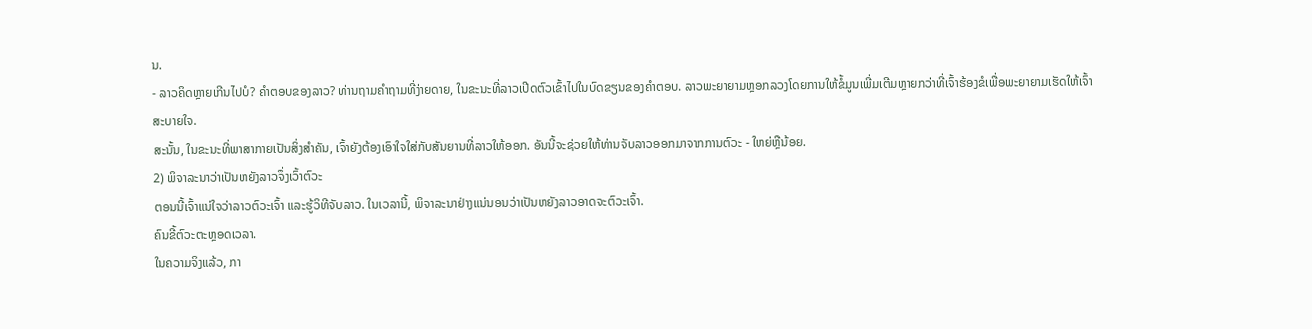ນ.
- ລາວຄິດຫຼາຍເກີນໄປບໍ? ຄໍາຕອບຂອງລາວ? ທ່ານຖາມຄໍາຖາມທີ່ງ່າຍດາຍ, ໃນຂະນະທີ່ລາວເປີດຕົວເຂົ້າໄປໃນບົດຂຽນຂອງຄໍາຕອບ. ລາວພະຍາຍາມຫຼອກລວງໂດຍການໃຫ້ຂໍ້ມູນເພີ່ມເຕີມຫຼາຍກວ່າທີ່ເຈົ້າຮ້ອງຂໍເພື່ອພະຍາຍາມເຮັດໃຫ້ເຈົ້າສະບາຍໃຈ.
ສະນັ້ນ, ໃນຂະນະທີ່ພາສາກາຍເປັນສິ່ງສໍາຄັນ, ເຈົ້າຍັງຕ້ອງເອົາໃຈໃສ່ກັບສັນຍານທີ່ລາວໃຫ້ອອກ. ອັນນີ້ຈະຊ່ວຍໃຫ້ທ່ານຈັບລາວອອກມາຈາກການຕົວະ - ໃຫຍ່ຫຼືນ້ອຍ.
2) ພິຈາລະນາວ່າເປັນຫຍັງລາວຈຶ່ງເວົ້າຕົວະ
ຕອນນີ້ເຈົ້າແນ່ໃຈວ່າລາວຕົວະເຈົ້າ ແລະຮູ້ວິທີຈັບລາວ. ໃນເວລານີ້, ພິຈາລະນາຢ່າງແນ່ນອນວ່າເປັນຫຍັງລາວອາດຈະຕົວະເຈົ້າ.
ຄົນຂີ້ຕົວະຕະຫຼອດເວລາ.
ໃນຄວາມຈິງແລ້ວ, ກາ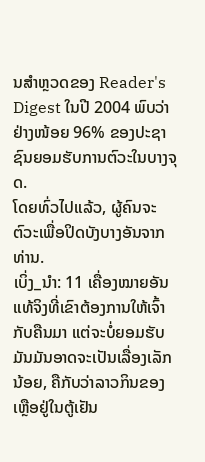ນສໍາຫຼວດຂອງ Reader's Digest ໃນປີ 2004 ພົບວ່າຢ່າງໜ້ອຍ 96% ຂອງປະຊາຊົນຍອມຮັບການຕົວະໃນບາງຈຸດ.
ໂດຍທົ່ວໄປແລ້ວ, ຜູ້ຄົນຈະຕົວະເພື່ອປິດບັງບາງອັນຈາກທ່ານ.
ເບິ່ງ_ນຳ: 11 ເຄື່ອງໝາຍອັນແທ້ຈິງທີ່ເຂົາຕ້ອງການໃຫ້ເຈົ້າກັບຄືນມາ ແຕ່ຈະບໍ່ຍອມຮັບມັນມັນອາດຈະເປັນເລື່ອງເລັກນ້ອຍ, ຄືກັບວ່າລາວກິນຂອງເຫຼືອຢູ່ໃນຕູ້ເຢັນ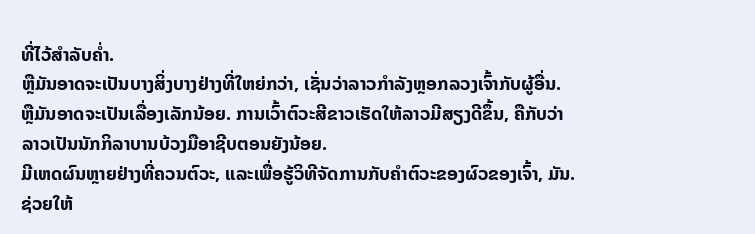ທີ່ໄວ້ສໍາລັບຄ່ຳ.
ຫຼືມັນອາດຈະເປັນບາງສິ່ງບາງຢ່າງທີ່ໃຫຍ່ກວ່າ, ເຊັ່ນວ່າລາວກໍາລັງຫຼອກລວງເຈົ້າກັບຜູ້ອື່ນ.
ຫຼືມັນອາດຈະເປັນເລື່ອງເລັກນ້ອຍ. ການເວົ້າຕົວະສີຂາວເຮັດໃຫ້ລາວມີສຽງດີຂຶ້ນ, ຄືກັບວ່າລາວເປັນນັກກິລາບານບ້ວງມືອາຊີບຕອນຍັງນ້ອຍ.
ມີເຫດຜົນຫຼາຍຢ່າງທີ່ຄວນຕົວະ, ແລະເພື່ອຮູ້ວິທີຈັດການກັບຄຳຕົວະຂອງຜົວຂອງເຈົ້າ, ມັນ. ຊ່ວຍໃຫ້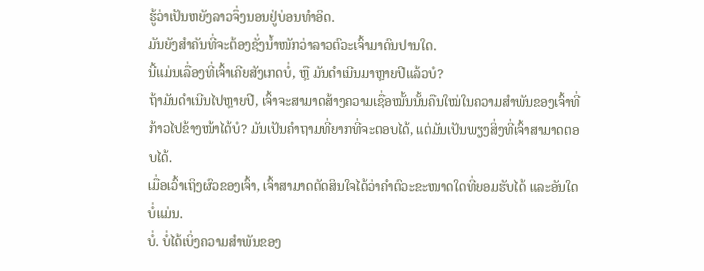ຮູ້ວ່າເປັນຫຍັງລາວຈຶ່ງນອນຢູ່ບ່ອນທຳອິດ.
ມັນຍັງສຳຄັນທີ່ຈະຕ້ອງຊັ່ງນໍ້າໜັກວ່າລາວຕົວະເຈົ້າມາດົນປານໃດ.
ນີ້ແມ່ນເລື່ອງທີ່ເຈົ້າເຄີຍສັງເກດບໍ່, ຫຼື ມັນດຳເນີນມາຫຼາຍປີແລ້ວບໍ?
ຖ້າມັນດຳເນີນໄປຫຼາຍປີ, ເຈົ້າຈະສາມາດສ້າງຄວາມເຊື່ອໝັ້ນນັ້ນຄືນໃໝ່ໃນຄວາມສຳພັນຂອງເຈົ້າທີ່ກ້າວໄປຂ້າງໜ້າໄດ້ບໍ? ມັນເປັນຄຳຖາມທີ່ຍາກທີ່ຈະຕອບໄດ້, ແຕ່ມັນເປັນພຽງສິ່ງທີ່ເຈົ້າສາມາດຕອບໄດ້.
ເມື່ອເວົ້າເຖິງຜົວຂອງເຈົ້າ, ເຈົ້າສາມາດຕັດສິນໃຈໄດ້ວ່າຄຳຕົວະຂະໜາດໃດທີ່ຍອມຮັບໄດ້ ແລະອັນໃດບໍ່ແມ່ນ.
ບໍ່. ບໍ່ໄດ້ເບິ່ງຄວາມສຳພັນຂອງ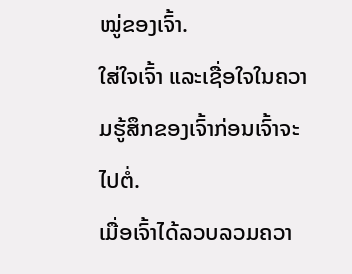ໝູ່ຂອງເຈົ້າ.
ໃສ່ໃຈເຈົ້າ ແລະເຊື່ອໃຈໃນຄວາມຮູ້ສຶກຂອງເຈົ້າກ່ອນເຈົ້າຈະໄປຕໍ່.
ເມື່ອເຈົ້າໄດ້ລວບລວມຄວາ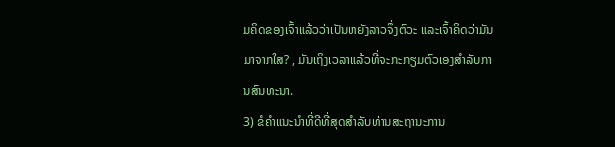ມຄິດຂອງເຈົ້າແລ້ວວ່າເປັນຫຍັງລາວຈຶ່ງຕົວະ ແລະເຈົ້າຄິດວ່າມັນມາຈາກໃສ? , ມັນເຖິງເວລາແລ້ວທີ່ຈະກະກຽມຕົວເອງສໍາລັບການສົນທະນາ.
3) ຂໍຄໍາແນະນໍາທີ່ດີທີ່ສຸດສໍາລັບທ່ານສະຖານະການ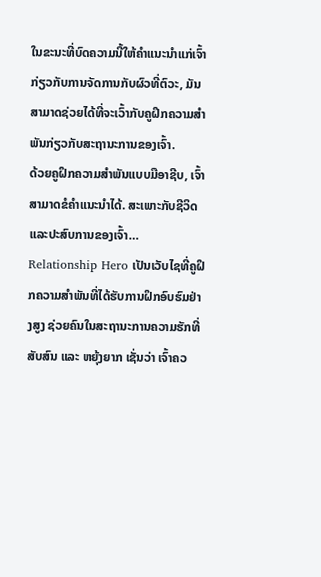ໃນຂະນະທີ່ບົດຄວາມນີ້ໃຫ້ຄຳແນະນຳແກ່ເຈົ້າກ່ຽວກັບການຈັດການກັບຜົວທີ່ຕົວະ, ມັນສາມາດຊ່ວຍໄດ້ທີ່ຈະເວົ້າກັບຄູຝຶກຄວາມສຳພັນກ່ຽວກັບສະຖານະການຂອງເຈົ້າ.
ດ້ວຍຄູຝຶກຄວາມສຳພັນແບບມືອາຊີບ, ເຈົ້າສາມາດຂໍຄຳແນະນຳໄດ້. ສະເພາະກັບຊີວິດ ແລະປະສົບການຂອງເຈົ້າ…
Relationship Hero ເປັນເວັບໄຊທີ່ຄູຝຶກຄວາມສຳພັນທີ່ໄດ້ຮັບການຝຶກອົບຮົມຢ່າງສູງ ຊ່ວຍຄົນໃນສະຖານະການຄວາມຮັກທີ່ສັບສົນ ແລະ ຫຍຸ້ງຍາກ ເຊັ່ນວ່າ ເຈົ້າຄວ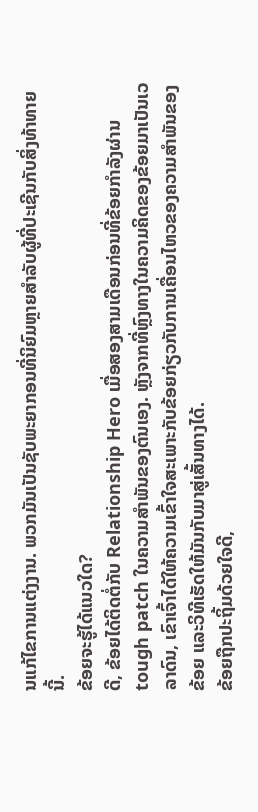ນແກ້ໄຂການແຕ່ງງານ. ພວກມັນເປັນຊັບພະຍາກອນທີ່ນິຍົມຫຼາຍສໍາລັບຜູ້ທີ່ປະເຊີນກັບສິ່ງທ້າທາຍນີ້.
ຂ້ອຍຈະຮູ້ໄດ້ແນວໃດ?
ດີ, ຂ້ອຍໄດ້ຕິດຕໍ່ກັບ Relationship Hero ເມື່ອສອງສາມເດືອນກ່ອນທີ່ຂ້ອຍກໍາລັງຜ່ານ tough patch ໃນຄວາມສໍາພັນຂອງຕົນເອງ. ຫຼັງຈາກທີ່ຫຼົງທາງໃນຄວາມຄິດຂອງຂ້ອຍມາເປັນເວລາດົນ, ເຂົາເຈົ້າໄດ້ໃຫ້ຄວາມເຂົ້າໃຈສະເພາະກັບຂ້ອຍກ່ຽວກັບການເຄື່ອນໄຫວຂອງຄວາມສຳພັນຂອງຂ້ອຍ ແລະວິທີເຮັດໃຫ້ມັນກັບມາສູ່ເສັ້ນທາງໄດ້.
ຂ້ອຍຖືກປະຖິ້ມດ້ວຍໃຈດີ,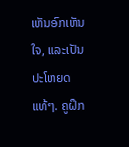ເຫັນອົກເຫັນໃຈ, ແລະເປັນປະໂຫຍດແທ້ໆ. ຄູຝຶກ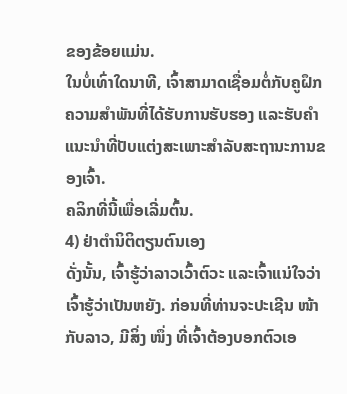ຂອງຂ້ອຍແມ່ນ.
ໃນບໍ່ເທົ່າໃດນາທີ, ເຈົ້າສາມາດເຊື່ອມຕໍ່ກັບຄູຝຶກຄວາມສຳພັນທີ່ໄດ້ຮັບການຮັບຮອງ ແລະຮັບຄຳແນະນຳທີ່ປັບແຕ່ງສະເພາະສຳລັບສະຖານະການຂອງເຈົ້າ.
ຄລິກທີ່ນີ້ເພື່ອເລີ່ມຕົ້ນ.
4) ຢ່າຕໍານິຕິຕຽນຕົນເອງ
ດັ່ງນັ້ນ, ເຈົ້າຮູ້ວ່າລາວເວົ້າຕົວະ ແລະເຈົ້າແນ່ໃຈວ່າເຈົ້າຮູ້ວ່າເປັນຫຍັງ. ກ່ອນທີ່ທ່ານຈະປະເຊີນ ໜ້າ ກັບລາວ, ມີສິ່ງ ໜຶ່ງ ທີ່ເຈົ້າຕ້ອງບອກຕົວເອ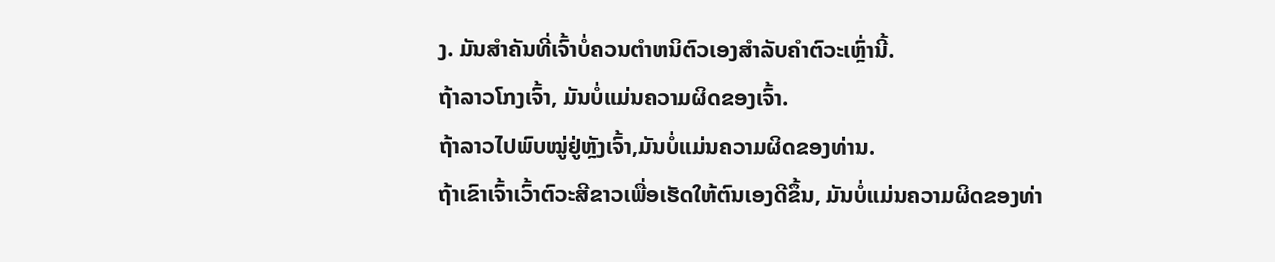ງ. ມັນສຳຄັນທີ່ເຈົ້າບໍ່ຄວນຕໍາຫນິຕົວເອງສຳລັບຄຳຕົວະເຫຼົ່ານີ້.
ຖ້າລາວໂກງເຈົ້າ, ມັນບໍ່ແມ່ນຄວາມຜິດຂອງເຈົ້າ.
ຖ້າລາວໄປພົບໝູ່ຢູ່ຫຼັງເຈົ້າ,ມັນບໍ່ແມ່ນຄວາມຜິດຂອງທ່ານ.
ຖ້າເຂົາເຈົ້າເວົ້າຕົວະສີຂາວເພື່ອເຮັດໃຫ້ຕົນເອງດີຂຶ້ນ, ມັນບໍ່ແມ່ນຄວາມຜິດຂອງທ່າ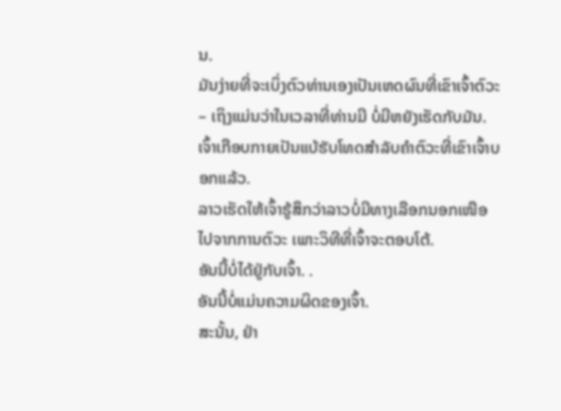ນ.
ມັນງ່າຍທີ່ຈະເບິ່ງຕົວທ່ານເອງເປັນເຫດຜົນທີ່ເຂົາເຈົ້າຕົວະ – ເຖິງແມ່ນວ່າໃນເວລາທີ່ທ່ານມີ ບໍ່ມີຫຍັງເຮັດກັບມັນ. ເຈົ້າເກືອບກາຍເປັນແບ້ຮັບໂທດສຳລັບຄຳຕົວະທີ່ເຂົາເຈົ້າບອກແລ້ວ.
ລາວເຮັດໃຫ້ເຈົ້າຮູ້ສຶກວ່າລາວບໍ່ມີທາງເລືອກນອກເໜືອໄປຈາກການຕົວະ ເພາະວິທີທີ່ເຈົ້າຈະຕອບໂຕ້.
ອັນນີ້ບໍ່ໄດ້ຢູ່ກັບເຈົ້າ. .
ອັນນີ້ບໍ່ແມ່ນຄວາມຜິດຂອງເຈົ້າ.
ສະນັ້ນ, ຢ່າ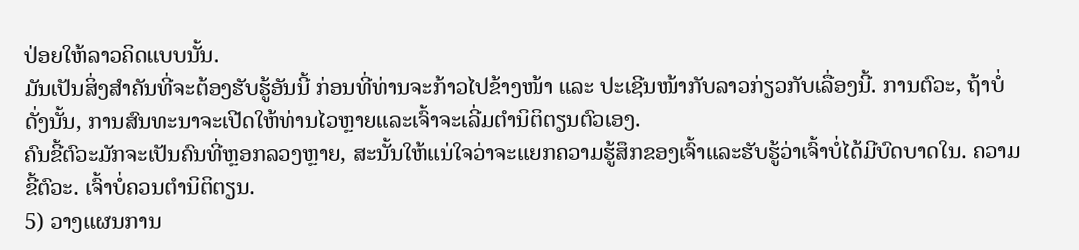ປ່ອຍໃຫ້ລາວຄິດແບບນັ້ນ.
ມັນເປັນສິ່ງສຳຄັນທີ່ຈະຕ້ອງຮັບຮູ້ອັນນີ້ ກ່ອນທີ່ທ່ານຈະກ້າວໄປຂ້າງໜ້າ ແລະ ປະເຊີນໜ້າກັບລາວກ່ຽວກັບເລື່ອງນີ້. ການຕົວະ, ຖ້າບໍ່ດັ່ງນັ້ນ, ການສົນທະນາຈະເປີດໃຫ້ທ່ານໄວຫຼາຍແລະເຈົ້າຈະເລີ່ມຕໍານິຕິຕຽນຕົວເອງ.
ຄົນຂີ້ຕົວະມັກຈະເປັນຄົນທີ່ຫຼອກລວງຫຼາຍ, ສະນັ້ນໃຫ້ແນ່ໃຈວ່າຈະແຍກຄວາມຮູ້ສຶກຂອງເຈົ້າແລະຮັບຮູ້ວ່າເຈົ້າບໍ່ໄດ້ມີບົດບາດໃນ. ຄວາມຂີ້ຕົວະ. ເຈົ້າບໍ່ຄວນຕໍານິຕິຕຽນ.
5) ວາງແຜນການ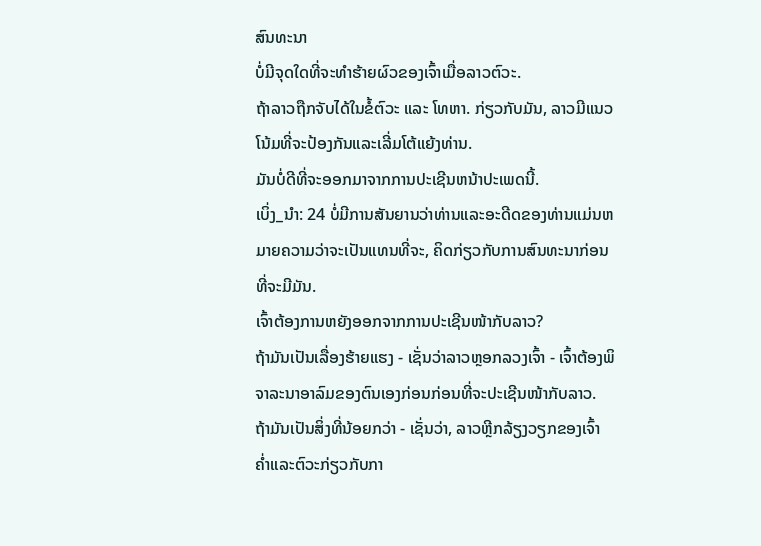ສົນທະນາ
ບໍ່ມີຈຸດໃດທີ່ຈະທໍາຮ້າຍຜົວຂອງເຈົ້າເມື່ອລາວຕົວະ.
ຖ້າລາວຖືກຈັບໄດ້ໃນຂໍ້ຕົວະ ແລະ ໂທຫາ. ກ່ຽວກັບມັນ, ລາວມີແນວໂນ້ມທີ່ຈະປ້ອງກັນແລະເລີ່ມໂຕ້ແຍ້ງທ່ານ.
ມັນບໍ່ດີທີ່ຈະອອກມາຈາກການປະເຊີນຫນ້າປະເພດນີ້.
ເບິ່ງ_ນຳ: 24 ບໍ່ມີການສັນຍານວ່າທ່ານແລະອະດີດຂອງທ່ານແມ່ນຫມາຍຄວາມວ່າຈະເປັນແທນທີ່ຈະ, ຄິດກ່ຽວກັບການສົນທະນາກ່ອນທີ່ຈະມີມັນ.
ເຈົ້າຕ້ອງການຫຍັງອອກຈາກການປະເຊີນໜ້າກັບລາວ?
ຖ້າມັນເປັນເລື່ອງຮ້າຍແຮງ - ເຊັ່ນວ່າລາວຫຼອກລວງເຈົ້າ - ເຈົ້າຕ້ອງພິຈາລະນາອາລົມຂອງຕົນເອງກ່ອນກ່ອນທີ່ຈະປະເຊີນໜ້າກັບລາວ.
ຖ້າມັນເປັນສິ່ງທີ່ນ້ອຍກວ່າ - ເຊັ່ນວ່າ, ລາວຫຼີກລ້ຽງວຽກຂອງເຈົ້າຄ່ຳແລະຕົວະກ່ຽວກັບກາ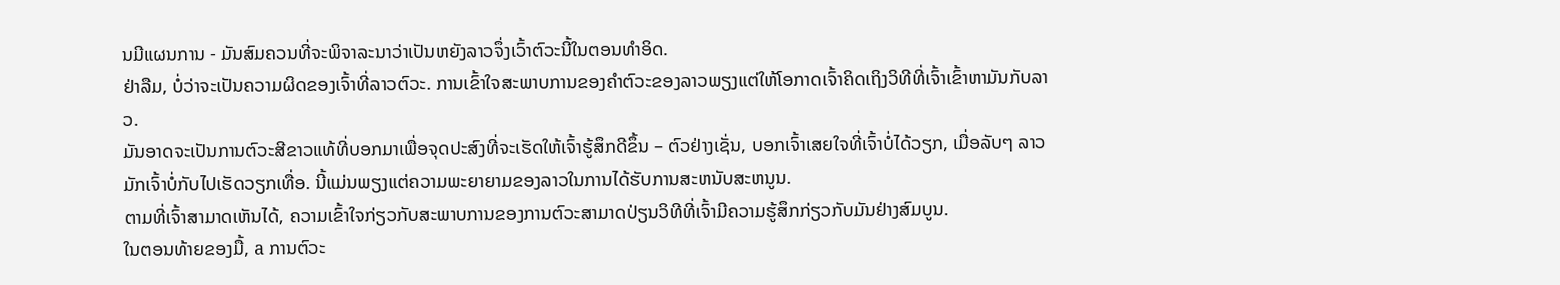ນມີແຜນການ - ມັນສົມຄວນທີ່ຈະພິຈາລະນາວ່າເປັນຫຍັງລາວຈຶ່ງເວົ້າຕົວະນີ້ໃນຕອນທໍາອິດ.
ຢ່າລືມ, ບໍ່ວ່າຈະເປັນຄວາມຜິດຂອງເຈົ້າທີ່ລາວຕົວະ. ການເຂົ້າໃຈສະພາບການຂອງຄຳຕົວະຂອງລາວພຽງແຕ່ໃຫ້ໂອກາດເຈົ້າຄິດເຖິງວິທີທີ່ເຈົ້າເຂົ້າຫາມັນກັບລາວ.
ມັນອາດຈະເປັນການຕົວະສີຂາວແທ້ທີ່ບອກມາເພື່ອຈຸດປະສົງທີ່ຈະເຮັດໃຫ້ເຈົ້າຮູ້ສຶກດີຂຶ້ນ – ຕົວຢ່າງເຊັ່ນ, ບອກເຈົ້າເສຍໃຈທີ່ເຈົ້າບໍ່ໄດ້ວຽກ, ເມື່ອລັບໆ ລາວມັກເຈົ້າບໍ່ກັບໄປເຮັດວຽກເທື່ອ. ນີ້ແມ່ນພຽງແຕ່ຄວາມພະຍາຍາມຂອງລາວໃນການໄດ້ຮັບການສະຫນັບສະຫນູນ.
ຕາມທີ່ເຈົ້າສາມາດເຫັນໄດ້, ຄວາມເຂົ້າໃຈກ່ຽວກັບສະພາບການຂອງການຕົວະສາມາດປ່ຽນວິທີທີ່ເຈົ້າມີຄວາມຮູ້ສຶກກ່ຽວກັບມັນຢ່າງສົມບູນ.
ໃນຕອນທ້າຍຂອງມື້, a ການຕົວະ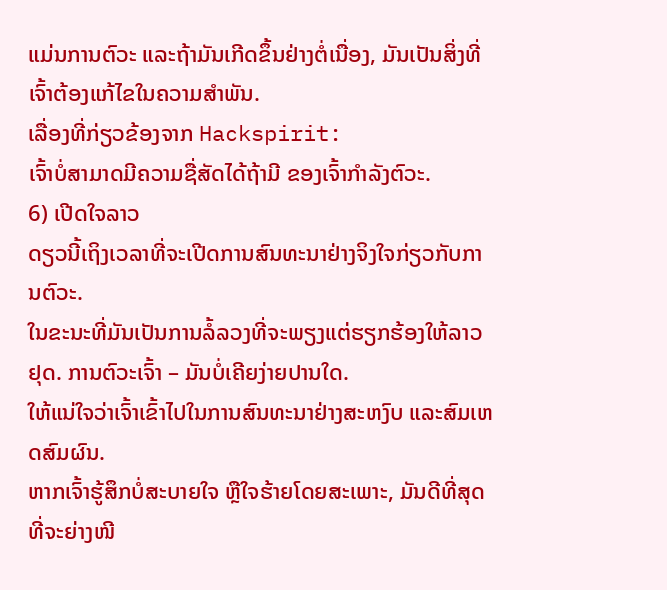ແມ່ນການຕົວະ ແລະຖ້າມັນເກີດຂຶ້ນຢ່າງຕໍ່ເນື່ອງ, ມັນເປັນສິ່ງທີ່ເຈົ້າຕ້ອງແກ້ໄຂໃນຄວາມສຳພັນ.
ເລື່ອງທີ່ກ່ຽວຂ້ອງຈາກ Hackspirit:
ເຈົ້າບໍ່ສາມາດມີຄວາມຊື່ສັດໄດ້ຖ້າມີ ຂອງເຈົ້າກໍາລັງຕົວະ.
6) ເປີດໃຈລາວ
ດຽວນີ້ເຖິງເວລາທີ່ຈະເປີດການສົນທະນາຢ່າງຈິງໃຈກ່ຽວກັບການຕົວະ.
ໃນຂະນະທີ່ມັນເປັນການລໍ້ລວງທີ່ຈະພຽງແຕ່ຮຽກຮ້ອງໃຫ້ລາວຢຸດ. ການຕົວະເຈົ້າ – ມັນບໍ່ເຄີຍງ່າຍປານໃດ.
ໃຫ້ແນ່ໃຈວ່າເຈົ້າເຂົ້າໄປໃນການສົນທະນາຢ່າງສະຫງົບ ແລະສົມເຫດສົມຜົນ.
ຫາກເຈົ້າຮູ້ສຶກບໍ່ສະບາຍໃຈ ຫຼືໃຈຮ້າຍໂດຍສະເພາະ, ມັນດີທີ່ສຸດທີ່ຈະຍ່າງໜີ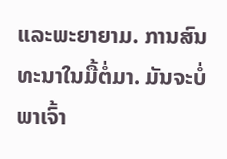ແລະພະຍາຍາມ. ການສົນທະນາໃນມື້ຕໍ່ມາ. ມັນຈະບໍ່ພາເຈົ້າ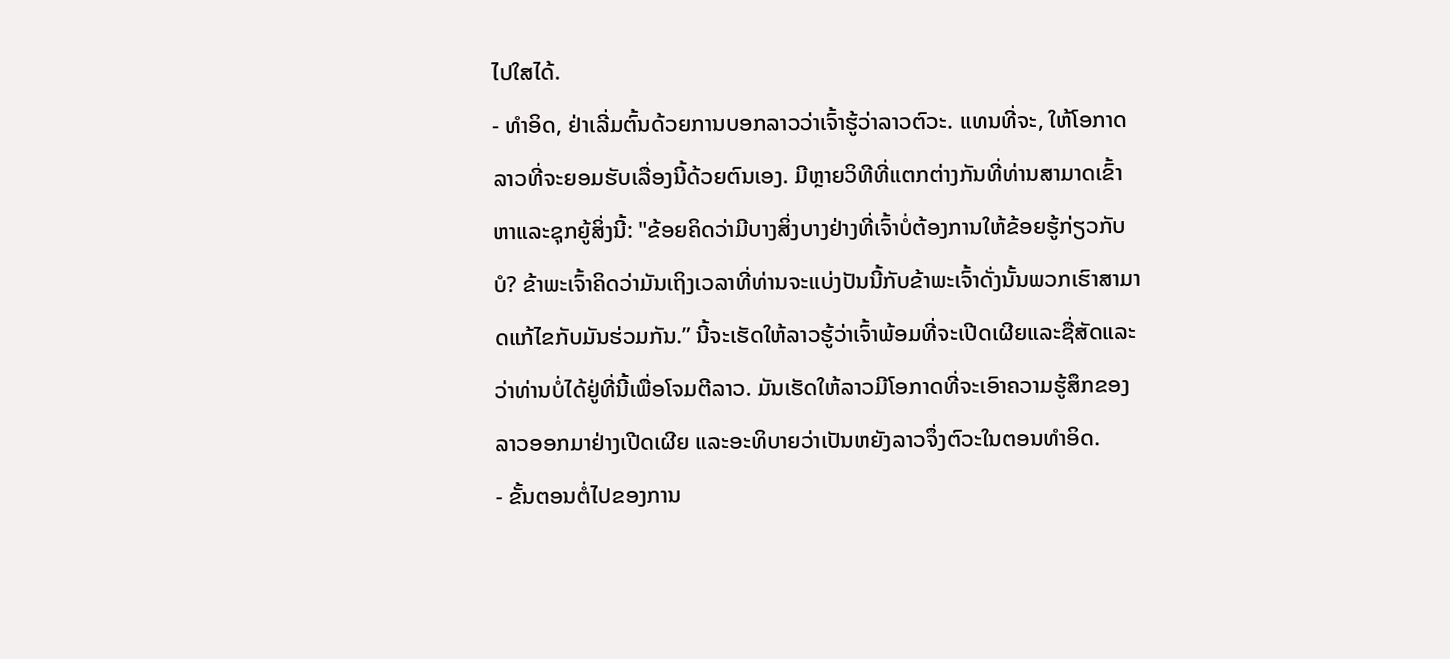ໄປໃສໄດ້.
- ທຳອິດ, ຢ່າເລີ່ມຕົ້ນດ້ວຍການບອກລາວວ່າເຈົ້າຮູ້ວ່າລາວຕົວະ. ແທນທີ່ຈະ, ໃຫ້ໂອກາດລາວທີ່ຈະຍອມຮັບເລື່ອງນີ້ດ້ວຍຕົນເອງ. ມີຫຼາຍວິທີທີ່ແຕກຕ່າງກັນທີ່ທ່ານສາມາດເຂົ້າຫາແລະຊຸກຍູ້ສິ່ງນີ້: "ຂ້ອຍຄິດວ່າມີບາງສິ່ງບາງຢ່າງທີ່ເຈົ້າບໍ່ຕ້ອງການໃຫ້ຂ້ອຍຮູ້ກ່ຽວກັບບໍ? ຂ້າພະເຈົ້າຄິດວ່າມັນເຖິງເວລາທີ່ທ່ານຈະແບ່ງປັນນີ້ກັບຂ້າພະເຈົ້າດັ່ງນັ້ນພວກເຮົາສາມາດແກ້ໄຂກັບມັນຮ່ວມກັນ.” ນີ້ຈະເຮັດໃຫ້ລາວຮູ້ວ່າເຈົ້າພ້ອມທີ່ຈະເປີດເຜີຍແລະຊື່ສັດແລະວ່າທ່ານບໍ່ໄດ້ຢູ່ທີ່ນີ້ເພື່ອໂຈມຕີລາວ. ມັນເຮັດໃຫ້ລາວມີໂອກາດທີ່ຈະເອົາຄວາມຮູ້ສຶກຂອງລາວອອກມາຢ່າງເປີດເຜີຍ ແລະອະທິບາຍວ່າເປັນຫຍັງລາວຈຶ່ງຕົວະໃນຕອນທໍາອິດ.
- ຂັ້ນຕອນຕໍ່ໄປຂອງການ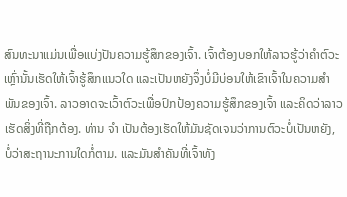ສົນທະນາແມ່ນເພື່ອແບ່ງປັນຄວາມຮູ້ສຶກຂອງເຈົ້າ. ເຈົ້າຕ້ອງບອກໃຫ້ລາວຮູ້ວ່າຄຳຕົວະເຫຼົ່ານັ້ນເຮັດໃຫ້ເຈົ້າຮູ້ສຶກແນວໃດ ແລະເປັນຫຍັງຈຶ່ງບໍ່ມີບ່ອນໃຫ້ເຂົາເຈົ້າໃນຄວາມສຳພັນຂອງເຈົ້າ. ລາວອາດຈະເວົ້າຕົວະເພື່ອປົກປ້ອງຄວາມຮູ້ສຶກຂອງເຈົ້າ ແລະຄິດວ່າລາວເຮັດສິ່ງທີ່ຖືກຕ້ອງ. ທ່ານ ຈຳ ເປັນຕ້ອງເຮັດໃຫ້ມັນຊັດເຈນວ່າການຕົວະບໍ່ເປັນຫຍັງ, ບໍ່ວ່າສະຖານະການໃດກໍ່ຕາມ. ແລະມັນສຳຄັນທີ່ເຈົ້າທັງ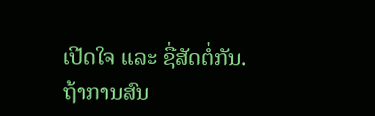ເປີດໃຈ ແລະ ຊື່ສັດຕໍ່ກັນ.
ຖ້າການສົນ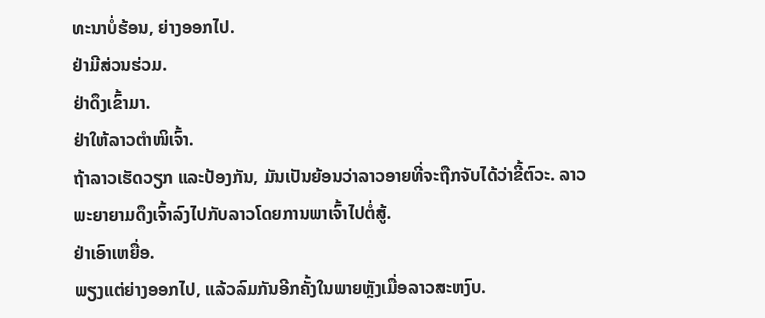ທະນາບໍ່ຮ້ອນ, ຍ່າງອອກໄປ.
ຢ່າມີສ່ວນຮ່ວມ.
ຢ່າດຶງເຂົ້າມາ.
ຢ່າໃຫ້ລາວຕຳໜິເຈົ້າ.
ຖ້າລາວເຮັດວຽກ ແລະປ້ອງກັນ, ມັນເປັນຍ້ອນວ່າລາວອາຍທີ່ຈະຖືກຈັບໄດ້ວ່າຂີ້ຕົວະ. ລາວພະຍາຍາມດຶງເຈົ້າລົງໄປກັບລາວໂດຍການພາເຈົ້າໄປຕໍ່ສູ້.
ຢ່າເອົາເຫຍື່ອ.
ພຽງແຕ່ຍ່າງອອກໄປ, ແລ້ວລົມກັນອີກຄັ້ງໃນພາຍຫຼັງເມື່ອລາວສະຫງົບ.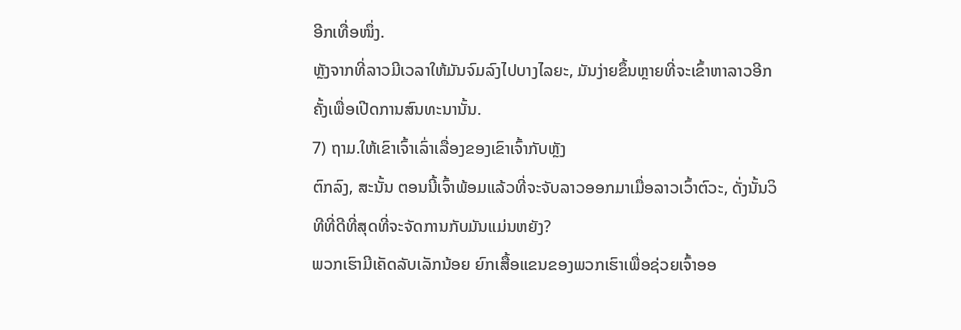ອີກເທື່ອໜຶ່ງ.
ຫຼັງຈາກທີ່ລາວມີເວລາໃຫ້ມັນຈົມລົງໄປບາງໄລຍະ, ມັນງ່າຍຂຶ້ນຫຼາຍທີ່ຈະເຂົ້າຫາລາວອີກຄັ້ງເພື່ອເປີດການສົນທະນານັ້ນ.
7) ຖາມ.ໃຫ້ເຂົາເຈົ້າເລົ່າເລື່ອງຂອງເຂົາເຈົ້າກັບຫຼັງ
ຕົກລົງ, ສະນັ້ນ ຕອນນີ້ເຈົ້າພ້ອມແລ້ວທີ່ຈະຈັບລາວອອກມາເມື່ອລາວເວົ້າຕົວະ, ດັ່ງນັ້ນວິທີທີ່ດີທີ່ສຸດທີ່ຈະຈັດການກັບມັນແມ່ນຫຍັງ?
ພວກເຮົາມີເຄັດລັບເລັກນ້ອຍ ຍົກເສື້ອແຂນຂອງພວກເຮົາເພື່ອຊ່ວຍເຈົ້າອອ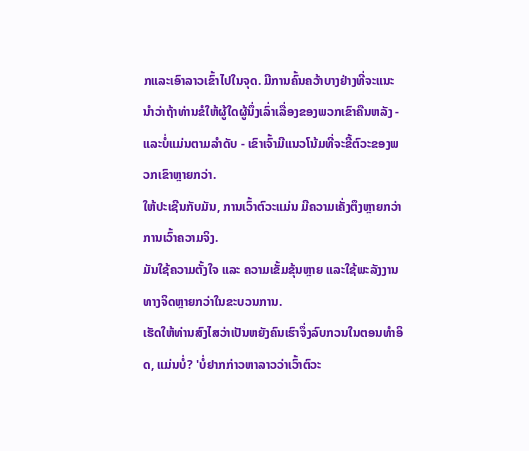ກແລະເອົາລາວເຂົ້າໄປໃນຈຸດ. ມີການຄົ້ນຄວ້າບາງຢ່າງທີ່ຈະແນະນໍາວ່າຖ້າທ່ານຂໍໃຫ້ຜູ້ໃດຜູ້ນຶ່ງເລົ່າເລື່ອງຂອງພວກເຂົາຄືນຫລັງ - ແລະບໍ່ແມ່ນຕາມລໍາດັບ - ເຂົາເຈົ້າມີແນວໂນ້ມທີ່ຈະຂີ້ຕົວະຂອງພວກເຂົາຫຼາຍກວ່າ.
ໃຫ້ປະເຊີນກັບມັນ, ການເວົ້າຕົວະແມ່ນ ມີຄວາມເຄັ່ງຕຶງຫຼາຍກວ່າການເວົ້າຄວາມຈິງ.
ມັນໃຊ້ຄວາມຕັ້ງໃຈ ແລະ ຄວາມເຂັ້ມຂຸ້ນຫຼາຍ ແລະໃຊ້ພະລັງງານທາງຈິດຫຼາຍກວ່າໃນຂະບວນການ.
ເຮັດໃຫ້ທ່ານສົງໄສວ່າເປັນຫຍັງຄົນເຮົາຈຶ່ງລົບກວນໃນຕອນທໍາອິດ, ແມ່ນບໍ່? 'ບໍ່ຢາກກ່າວຫາລາວວ່າເວົ້າຕົວະ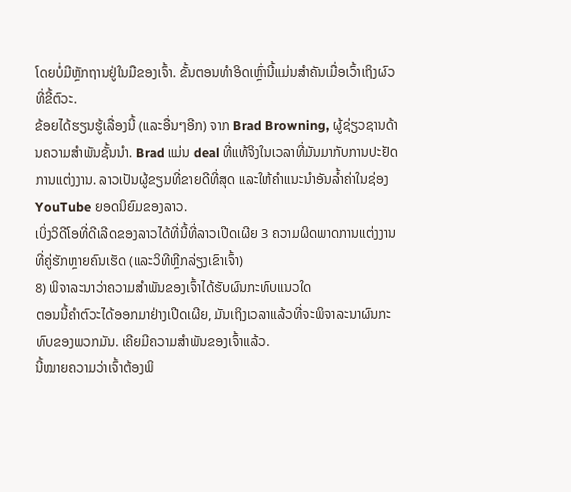ໂດຍບໍ່ມີຫຼັກຖານຢູ່ໃນມືຂອງເຈົ້າ. ຂັ້ນຕອນທໍາອິດເຫຼົ່ານີ້ແມ່ນສໍາຄັນເມື່ອເວົ້າເຖິງຜົວທີ່ຂີ້ຕົວະ.
ຂ້ອຍໄດ້ຮຽນຮູ້ເລື່ອງນີ້ (ແລະອື່ນໆອີກ) ຈາກ Brad Browning, ຜູ້ຊ່ຽວຊານດ້ານຄວາມສໍາພັນຊັ້ນນໍາ. Brad ແມ່ນ deal ທີ່ແທ້ຈິງໃນເວລາທີ່ມັນມາກັບການປະຢັດການແຕ່ງງານ. ລາວເປັນຜູ້ຂຽນທີ່ຂາຍດີທີ່ສຸດ ແລະໃຫ້ຄຳແນະນຳອັນລ້ຳຄ່າໃນຊ່ອງ YouTube ຍອດນິຍົມຂອງລາວ.
ເບິ່ງວິດີໂອທີ່ດີເລີດຂອງລາວໄດ້ທີ່ນີ້ທີ່ລາວເປີດເຜີຍ 3 ຄວາມຜິດພາດການແຕ່ງງານທີ່ຄູ່ຮັກຫຼາຍຄົນເຮັດ (ແລະວິທີຫຼີກລ່ຽງເຂົາເຈົ້າ)
8) ພິຈາລະນາວ່າຄວາມສຳພັນຂອງເຈົ້າໄດ້ຮັບຜົນກະທົບແນວໃດ
ຕອນນີ້ຄຳຕົວະໄດ້ອອກມາຢ່າງເປີດເຜີຍ, ມັນເຖິງເວລາແລ້ວທີ່ຈະພິຈາລະນາຜົນກະທົບຂອງພວກມັນ. ເຄີຍມີຄວາມສໍາພັນຂອງເຈົ້າແລ້ວ.
ນີ້ໝາຍຄວາມວ່າເຈົ້າຕ້ອງພິ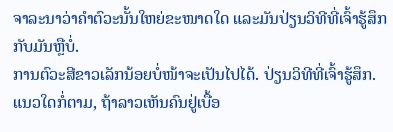ຈາລະນາວ່າຄຳຕົວະນັ້ນໃຫຍ່ຂະໜາດໃດ ແລະມັນປ່ຽນວິທີທີ່ເຈົ້າຮູ້ສຶກກັບມັນຫຼືບໍ່.
ການຕົວະສີຂາວເລັກນ້ອຍບໍ່ໜ້າຈະເປັນໄປໄດ້. ປ່ຽນວິທີທີ່ເຈົ້າຮູ້ສຶກ. ແນວໃດກໍ່ຕາມ, ຖ້າລາວເຫັນຄົນຢູ່ເບື້ອ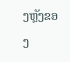ງຫຼັງຂອງ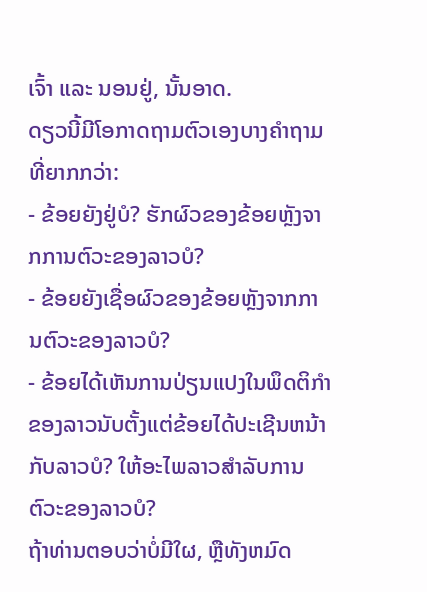ເຈົ້າ ແລະ ນອນຢູ່, ນັ້ນອາດ.
ດຽວນີ້ມີໂອກາດຖາມຕົວເອງບາງຄຳຖາມທີ່ຍາກກວ່າ:
- ຂ້ອຍຍັງຢູ່ບໍ? ຮັກຜົວຂອງຂ້ອຍຫຼັງຈາກການຕົວະຂອງລາວບໍ?
- ຂ້ອຍຍັງເຊື່ອຜົວຂອງຂ້ອຍຫຼັງຈາກການຕົວະຂອງລາວບໍ?
- ຂ້ອຍໄດ້ເຫັນການປ່ຽນແປງໃນພຶດຕິກໍາຂອງລາວນັບຕັ້ງແຕ່ຂ້ອຍໄດ້ປະເຊີນຫນ້າກັບລາວບໍ? ໃຫ້ອະໄພລາວສໍາລັບການຕົວະຂອງລາວບໍ?
ຖ້າທ່ານຕອບວ່າບໍ່ມີໃຜ, ຫຼືທັງຫມົດ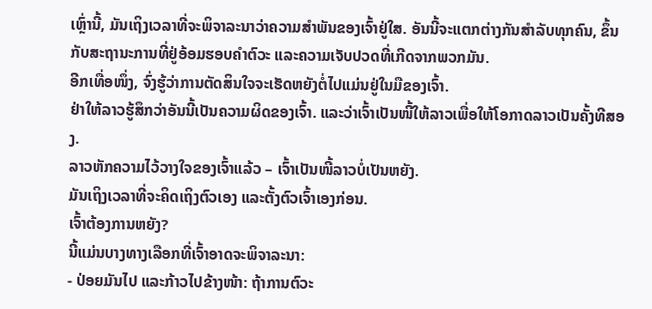ເຫຼົ່ານີ້, ມັນເຖິງເວລາທີ່ຈະພິຈາລະນາວ່າຄວາມສໍາພັນຂອງເຈົ້າຢູ່ໃສ. ອັນນີ້ຈະແຕກຕ່າງກັນສຳລັບທຸກຄົນ, ຂຶ້ນກັບສະຖານະການທີ່ຢູ່ອ້ອມຮອບຄຳຕົວະ ແລະຄວາມເຈັບປວດທີ່ເກີດຈາກພວກມັນ.
ອີກເທື່ອໜຶ່ງ, ຈົ່ງຮູ້ວ່າການຕັດສິນໃຈຈະເຮັດຫຍັງຕໍ່ໄປແມ່ນຢູ່ໃນມືຂອງເຈົ້າ.
ຢ່າໃຫ້ລາວຮູ້ສຶກວ່າອັນນີ້ເປັນຄວາມຜິດຂອງເຈົ້າ. ແລະວ່າເຈົ້າເປັນໜີ້ໃຫ້ລາວເພື່ອໃຫ້ໂອກາດລາວເປັນຄັ້ງທີສອງ.
ລາວຫັກຄວາມໄວ້ວາງໃຈຂອງເຈົ້າແລ້ວ – ເຈົ້າເປັນໜີ້ລາວບໍ່ເປັນຫຍັງ.
ມັນເຖິງເວລາທີ່ຈະຄິດເຖິງຕົວເອງ ແລະຕັ້ງຕົວເຈົ້າເອງກ່ອນ.
ເຈົ້າຕ້ອງການຫຍັງ?
ນີ້ແມ່ນບາງທາງເລືອກທີ່ເຈົ້າອາດຈະພິຈາລະນາ:
- ປ່ອຍມັນໄປ ແລະກ້າວໄປຂ້າງໜ້າ: ຖ້າການຕົວະ